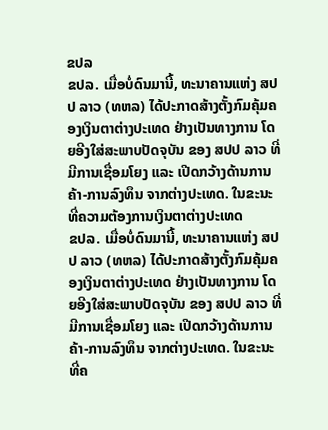ຂປລ
ຂປລ. ເມື່ອບໍ່ດົນມານີ້, ທະນາຄານແຫ່ງ ສປປ ລາວ (ທຫລ) ໄດ້ປະກາດສ້າງຕັ້ງກົມຄຸ້ມຄອງເງິນຕາຕ່າງປະເທດ ຢ່າງເປັນທາງການ ໂດຍອີງໃສ່ສະພາບປັດຈຸບັນ ຂອງ ສປປ ລາວ ທີ່ມີການເຊື່ອມໂຍງ ແລະ ເປີດກວ້າງດ້ານການຄ້າ-ການລົງທຶນ ຈາກຕ່າງປະເທດ. ໃນຂະນະທີ່ຄວາມຕ້ອງການເງິນຕາຕ່າງປະເທດ
ຂປລ. ເມື່ອບໍ່ດົນມານີ້, ທະນາຄານແຫ່ງ ສປປ ລາວ (ທຫລ) ໄດ້ປະກາດສ້າງຕັ້ງກົມຄຸ້ມຄອງເງິນຕາຕ່າງປະເທດ ຢ່າງເປັນທາງການ ໂດຍອີງໃສ່ສະພາບປັດຈຸບັນ ຂອງ ສປປ ລາວ ທີ່ມີການເຊື່ອມໂຍງ ແລະ ເປີດກວ້າງດ້ານການຄ້າ-ການລົງທຶນ ຈາກຕ່າງປະເທດ. ໃນຂະນະທີ່ຄ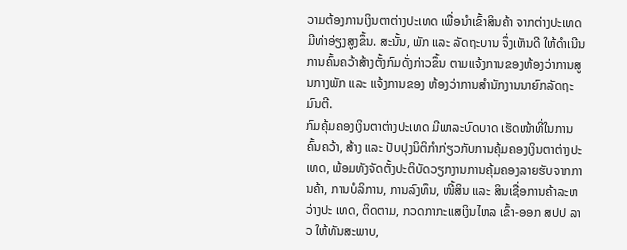ວາມຕ້ອງການເງິນຕາຕ່າງປະເທດ ເພື່ອນຳເຂົ້າສິນຄ້າ ຈາກຕ່າງປະເທດມີທ່າອ່ຽງສູງຂຶ້ນ. ສະນັ້ນ, ພັກ ແລະ ລັດຖະບານ ຈຶ່ງເຫັນດີ ໃຫ້ດຳເນີນການຄົ້ນຄວ້າສ້າງຕັ້ງກົມດັ່ງກ່າວຂຶ້ນ ຕາມແຈ້ງການຂອງຫ້ອງວ່າການສູນກາງພັກ ແລະ ແຈ້ງການຂອງ ຫ້ອງວ່າການສຳນັກງານນາຍົກລັດຖະມົນຕີ.
ກົມຄຸ້ມຄອງເງິນຕາຕ່າງປະເທດ ມີພາລະບົດບາດ ເຮັດໜ້າທີ່ໃນການຄົ້ນຄວ້າ, ສ້າງ ແລະ ປັບປຸງນິຕິກຳກ່ຽວກັບການຄຸ້ມຄອງເງິນຕາຕ່າງປະເທດ, ພ້ອມທັງຈັດຕັ້ງປະຕິບັດວຽກງານການຄຸ້ມຄອງລາຍຮັບຈາກການຄ້າ, ການບໍລິການ, ການລົງທຶນ, ໜີ້ສິນ ແລະ ສິນເຊື່ອການຄ້າລະຫວ່າງປະ ເທດ, ຕິດຕາມ, ກວດກາກະແສເງິນໄຫລ ເຂົ້າ-ອອກ ສປປ ລາວ ໃຫ້ທັນສະພາບ,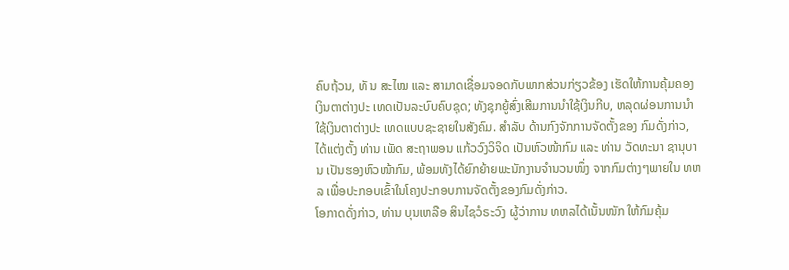ຄົບຖ້ວນ, ທັ ນ ສະໄໝ ແລະ ສາມາດເຊື່ອມຈອດກັບພາກສ່ວນກ່ຽວຂ້ອງ ເຮັດໃຫ້ການຄຸ້ມຄອງເງິນຕາຕ່າງປະ ເທດເປັນລະບົບຄົບຊຸດ; ທັງຊຸກຍູ້ສົ່ງເສີມການນຳໃຊ້ເງິນກີບ, ຫລຸດຜ່ອນການນຳໃຊ້ເງິນຕາຕ່າງປະ ເທດແບບຊະຊາຍໃນສັງຄົມ. ສຳລັບ ດ້ານກົງຈັກການຈັດຕັ້ງຂອງ ກົມດັ່ງກ່າວ, ໄດ້ແຕ່ງຕັ້ງ ທ່ານ ເພັດ ສະຖາພອນ ແກ້ວວົງວິຈິດ ເປັນຫົວໜ້າກົມ ແລະ ທ່ານ ວັດທະນາ ຊານຸບານ ເປັນຮອງຫົວໜ້າກົມ, ພ້ອມທັງໄດ້ຍົກຍ້າຍພະນັກງານຈຳນວນໜຶ່ງ ຈາກກົມຕ່າງໆພາຍໃນ ທຫລ ເພື່ອປະກອບເຂົ້າໃນໂຄງປະກອບການຈັດຕັ້ງຂອງກົມດັ່ງກ່າວ.
ໂອກາດດັ່ງກ່າວ, ທ່ານ ບຸນເຫລືອ ສິນໄຊວໍຣະວົງ ຜູ້ວ່າການ ທຫລໄດ້ເນັ້ນໜັກ ໃຫ້ກົມຄຸ້ມ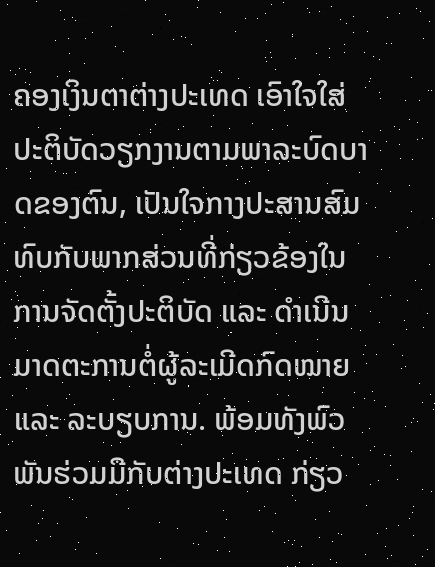ຄອງເງິນຕາຕ່າງປະເທດ ເອົາໃຈໃສ່ປະຕິບັດວຽກງານຕາມພາລະບົດບາດຂອງຕົນ, ເປັນໃຈກາງປະສານສົມທົບກັບພາກສ່ວນທີ່ກ່ຽວຂ້ອງໃນການຈັດຕັ້ງປະຕິບັດ ແລະ ດຳເນີນມາດຕະການຕໍ່ຜູ້ລະເມີດກົດໝາຍ ແລະ ລະບຽບການ. ພ້ອມທັງພົວພັນຮ່ວມມືກັບຕ່າງປະເທດ ກ່ຽວ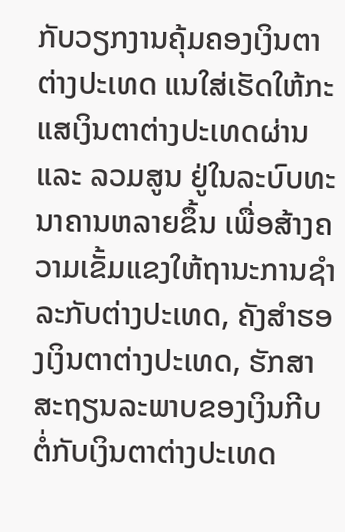ກັບວຽກງານຄຸ້ມຄອງເງິນຕາຕ່າງປະເທດ ແນໃສ່ເຮັດໃຫ້ກະແສເງິນຕາຕ່າງປະເທດຜ່ານ ແລະ ລວມສູນ ຢູ່ໃນລະບົບທະນາຄານຫລາຍຂຶ້ນ ເພື່ອສ້າງຄວາມເຂັ້ມແຂງໃຫ້ຖານະການຊຳລະກັບຕ່າງປະເທດ, ຄັງສຳຮອງເງິນຕາຕ່າງປະເທດ, ຮັກສາສະຖຽນລະພາບຂອງເງິນກີບຕໍ່ກັບເງິນຕາຕ່າງປະເທດ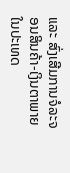ແລະ ສົ່ງເສີມການຈໍລະຈອນສິນຄ້າ-ເງິນຕາພາຍໃນປະເທດ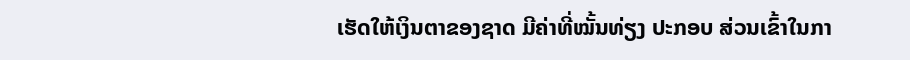ເຮັດໃຫ້ເງິນຕາຂອງຊາດ ມີຄ່າທີ່ໝັ້ນທ່ຽງ ປະກອບ ສ່ວນເຂົ້າໃນກາ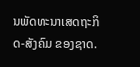ນພັດທະນາເສດຖະກິດ-ສັງຄົມ ຂອງຊາດ.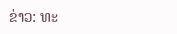ຂ່າວ: ທະ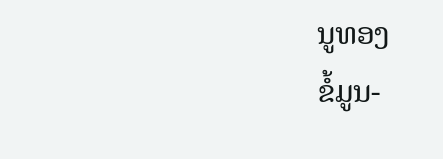ນູທອງ
ຂໍ້ມູນ-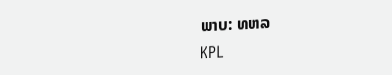ພາບ: ທຫລ
KPL